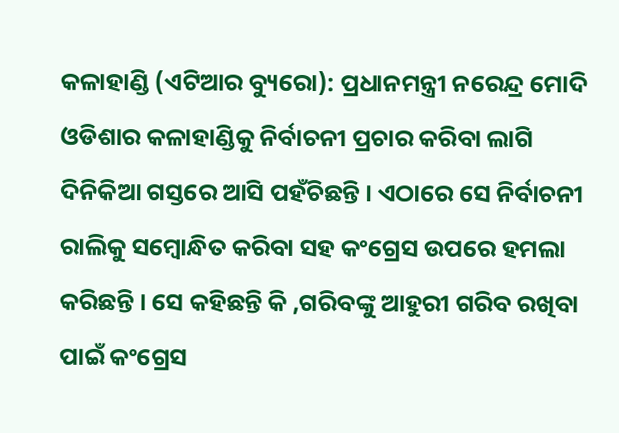କଳାହାଣ୍ଡି (ଏଟିଆର ବ୍ୟୁରୋ): ପ୍ରଧାନମନ୍ତ୍ରୀ ନରେନ୍ଦ୍ର ମୋଦି ଓଡିଶାର କଳାହାଣ୍ଡିକୁ ନିର୍ବାଚନୀ ପ୍ରଚାର କରିବା ଲାଗି ଦିନିକିଆ ଗସ୍ତରେ ଆସି ପହଁଚିଛନ୍ତି । ଏଠାରେ ସେ ନିର୍ବାଚନୀ ରାଲିକୁ ସମ୍ବୋନ୍ଧିତ କରିବା ସହ କଂଗ୍ରେସ ଉପରେ ହମଲା କରିଛନ୍ତି । ସେ କହିଛନ୍ତି କି ,ଗରିବଙ୍କୁ ଆହୁରୀ ଗରିବ ରଖିବା ପାଇଁ କଂଗ୍ରେସ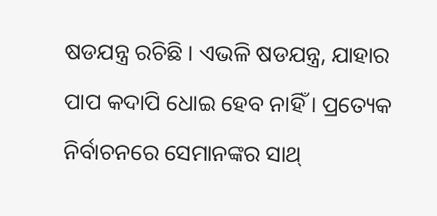ଷଡଯନ୍ତ୍ର ରଚିଛି । ଏଭଳି ଷଡଯନ୍ତ୍ର, ଯାହାର ପାପ କଦାପି ଧୋଇ ହେବ ନାହିଁ । ପ୍ରତ୍ୟେକ ନିର୍ବାଚନରେ ସେମାନଙ୍କର ସାଥ୍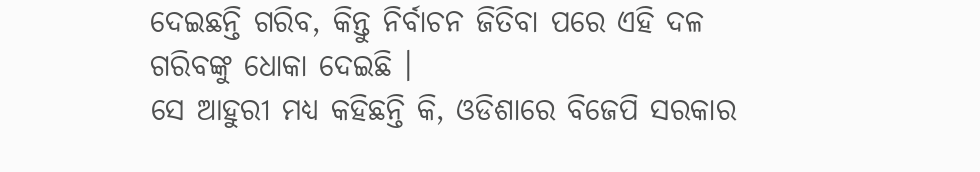ଦେଇଛନ୍ତି ଗରିବ, କିନ୍ତୁ ନିର୍ବାଚନ ଜିତିବା ପରେ ଏହି ଦଳ ଗରିବଙ୍କୁ ଧୋକା ଦେଇଛି ।
ସେ ଆହୁରୀ ମଧ୍ୟ କହିଛନ୍ତି କି, ଓଡିଶାରେ ବିଜେପି ସରକାର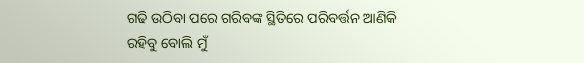ଗଢି ଉଠିବା ପରେ ଗରିବଙ୍କ ସ୍ଥିତିରେ ପରିବର୍ତ୍ତନ ଆଣିକି ରହିବୁ ବୋଲି ମୁଁ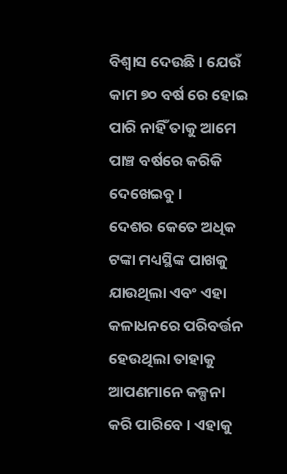ବିଶ୍ୱାସ ଦେଉଛି । ଯେଉଁ କାମ ୭୦ ବର୍ଷ ରେ ହୋଇ ପାରି ନାହିଁ ତାକୁ ଆମେ ପାଞ୍ଚ ବର୍ଷରେ କରିକି ଦେଖେଇବୁ ।
ଦେଶର କେତେ ଅଧିକ ଟଙ୍କା ମଧ୍ୟସ୍ଥିଙ୍କ ପାଖକୁ ଯାଉଥିଲା ଏବଂ ଏହା କଳାଧନରେ ପରିବର୍ତ୍ତନ ହେଉଥିଲା ତାହାକୁ ଆପଣମାନେ କଳ୍ପନା କରି ପାରିବେ । ଏହାକୁ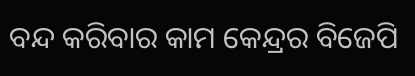ବନ୍ଦ କରିବାର କାମ କେନ୍ଦ୍ରର ବିଜେପି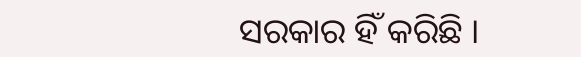ସରକାର ହିଁ କରିଛି ।